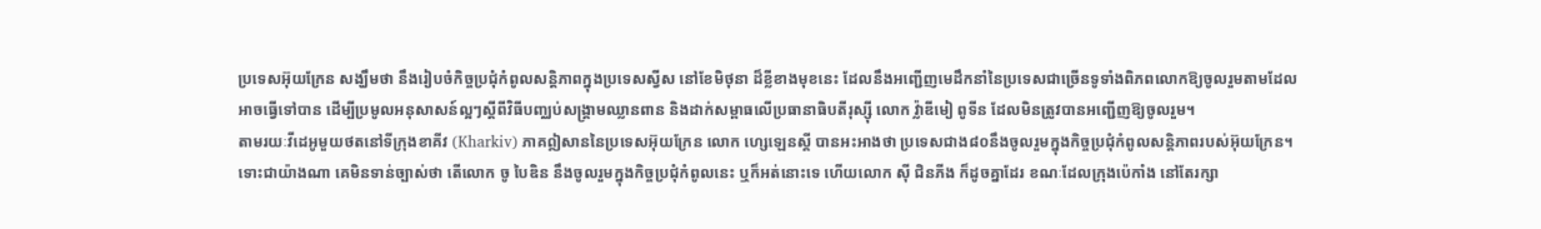ប្រទេសអ៊ុយក្រែន សង្ឃឹមថា នឹងរៀបចំកិច្ចប្រជុំកំពូលសន្តិភាពក្នុងប្រទេសស្វីស នៅខែមិថុនា ដ៏ខ្លីខាងមុខនេះ ដែលនឹងអញ្ជើញមេដឹកនាំនៃប្រទេសជាច្រើនទូទាំងពិភពលោកឱ្យចូលរួមតាមដែលអាចធ្វើទៅបាន ដើម្បីប្រមូលអនុសាសន៍ល្អៗស្ដីពីវិធីបញ្ឈប់សង្រ្គាមឈ្លានពាន និងដាក់សម្ពាធលើប្រធានាធិបតីរុស្ស៊ី លោក វ៉្លាឌីមៀ ពូទីន ដែលមិនត្រូវបានអញ្ជើញឱ្យចូលរួម។
តាមរយៈវីដេអូមួយថតនៅទីក្រុងខាគីវ (Kharkiv) ភាគឦសាននៃប្រទេសអ៊ុយក្រែន លោក ហ្សេឡេនស្គី បានអះអាងថា ប្រទេសជាង៨០នឹងចូលរួមក្នុងកិច្ចប្រជុំកំពូលសន្តិភាពរបស់អ៊ុយក្រែន។
ទោះជាយ៉ាងណា គេមិនទាន់ច្បាស់ថា តើលោក ចូ បៃឌិន នឹងចូលរួមក្នុងកិច្ចប្រជុំកំពូលនេះ ឬក៏អត់នោះទេ ហើយលោក ស៊ី ជិនភីង ក៏ដូចគ្នាដែរ ខណៈដែលក្រុងប៉េកាំង នៅតែរក្សា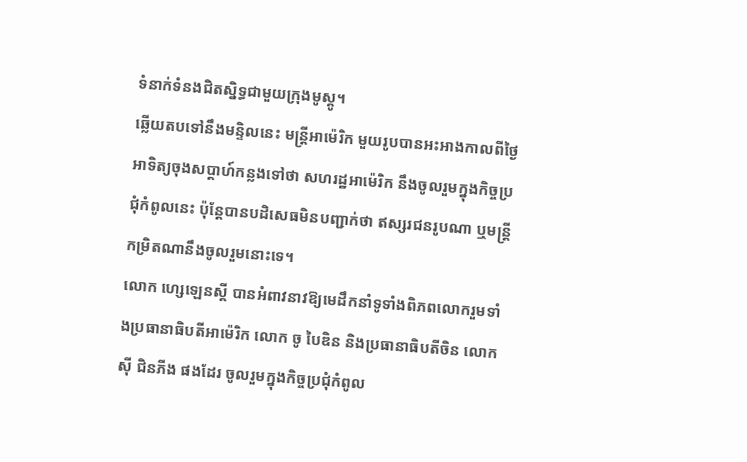ទំនាក់ទំនងជិតស្និទ្ធជាមួយក្រុងមូស្គូ។
ឆ្លើយតបទៅនឹងមន្ទិលនេះ មន្ត្រីអាម៉េរិក មួយរូបបានអះអាងកាលពីថ្ងៃអាទិត្យចុងសប្ដាហ៍កន្លងទៅថា សហរដ្ឋអាម៉េរិក នឹងចូលរួមក្នុងកិច្ចប្រជុំកំពូលនេះ ប៉ុន្តែបានបដិសេធមិនបញ្ជាក់ថា ឥស្សរជនរូបណា ឬមន្ត្រីកម្រិតណានឹងចូលរួមនោះទេ។
លោក ហ្សេឡេនស្គី បានអំពាវនាវឱ្យមេដឹកនាំទូទាំងពិភពលោករួមទាំងប្រធានាធិបតីអាម៉េរិក លោក ចូ បៃឌិន និងប្រធានាធិបតីចិន លោក ស៊ី ជិនភីង ផងដែរ ចូលរួមក្នុងកិច្ចប្រជុំកំពូល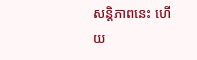សន្តិភាពនេះ ហើយ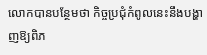លោកបានបន្ថែមថា កិច្ចប្រជុំកំពូលនេះនឹងបង្ហាញឱ្យពិភ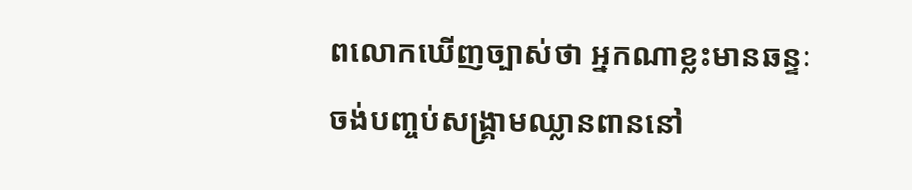ពលោកឃើញច្បាស់ថា អ្នកណាខ្លះមានឆន្ទៈចង់បញ្ចប់សង្គ្រាមឈ្លានពាននៅ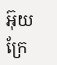អ៊ុយក្រែ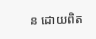ន ដោយពិត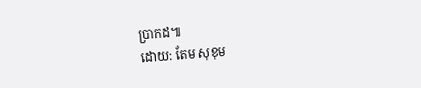ប្រាកដ៕
ដោយ: តែម សុខុម